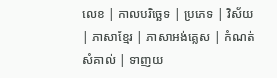លេខ | កាលបរិច្ឆេទ | ប្រភេទ | វិស័យ | ភាសាខ្មែរ | ភាសាអង់គ្លេស | កំណត់សំគាល់ | ទាញយ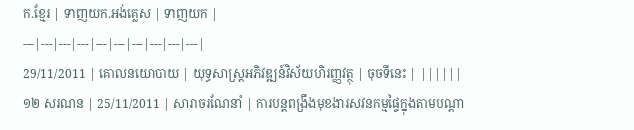ក.ខ្មែរ | ទាញយក.អង់គ្លេស | ទាញយក |
---|---|---|---|---|---|---|---|---|---|
29/11/2011 | គោលនយោបាយ | យុទ្ធសាស្ត្រអភិវឌ្ឍន៍វិស័យហិរញ្ញវត្ថុ | ចុចទីនេះ | ||||||
១២ សរណន | 25/11/2011 | សារាចរណែនាំ | ការបន្តពង្រឹងមុខងារសវនកម្មផ្ទៃក្នុងតាមបណ្តា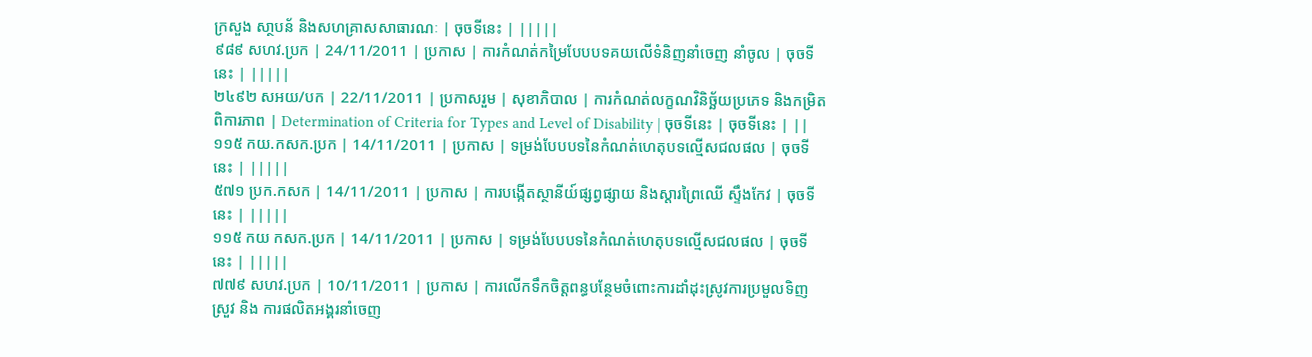ក្រសួង សា្ថបន័ និងសហគ្រាសសាធារណៈ | ចុចទីនេះ | |||||
៩៨៩ សហវ.ប្រក | 24/11/2011 | ប្រកាស | ការកំណត់កម្រៃបែបបទគយលើទំនិញនាំចេញ នាំចូល | ចុចទីនេះ | |||||
២៤៩២ សអយ/បក | 22/11/2011 | ប្រកាសរួម | សុខាភិបាល | ការកំណត់លក្ខណវិនិច្ឆ័យប្រភេទ និងកម្រិតពិការភាព | Determination of Criteria for Types and Level of Disability | ចុចទីនេះ | ចុចទីនេះ | ||
១១៥ កយ.កសក.ប្រក | 14/11/2011 | ប្រកាស | ទម្រង់បែបបទនៃកំណត់ហេតុបទល្មើសជលផល | ចុចទីនេះ | |||||
៥៧១ ប្រក.កសក | 14/11/2011 | ប្រកាស | ការបង្កើតស្ថានីយ៍ផ្សព្វផ្សាយ និងស្តារព្រៃឈើ ស្ទឹងកែវ | ចុចទីនេះ | |||||
១១៥ កយ កសក.ប្រក | 14/11/2011 | ប្រកាស | ទម្រង់បែបបទនៃកំណត់ហេតុបទល្មើសជលផល | ចុចទីនេះ | |||||
៧៧៩ សហវ.ប្រក | 10/11/2011 | ប្រកាស | ការលើកទឹកចិត្តពន្ធបន្ថែមចំពោះការដាំដុះស្រូវការប្រមួលទិញស្រួវ និង ការផលិតអង្គរនាំចេញ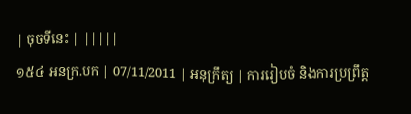| ចុចទីនេះ | |||||
១៥៤ អនក្រ.បក | 07/11/2011 | អនុក្រឹត្យ | ការរៀបចំ និងការប្រព្រឹត្ត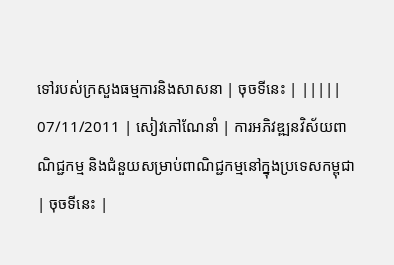ទៅរបស់ក្រសួងធម្មការនិងសាសនា | ចុចទីនេះ | |||||
07/11/2011 | សៀវភៅណែនាំ | ការអភិវឌ្ឍនវិស័យពាណិជ្ជកម្ម និងជំនួយសម្រាប់ពាណិជ្ជកម្មនៅក្នុងប្រទេសកម្ពុជា | ចុចទីនេះ |